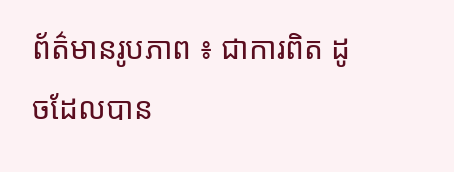ព័ត៌មានរូបភាព ៖ ជាការពិត ដូចដែលបាន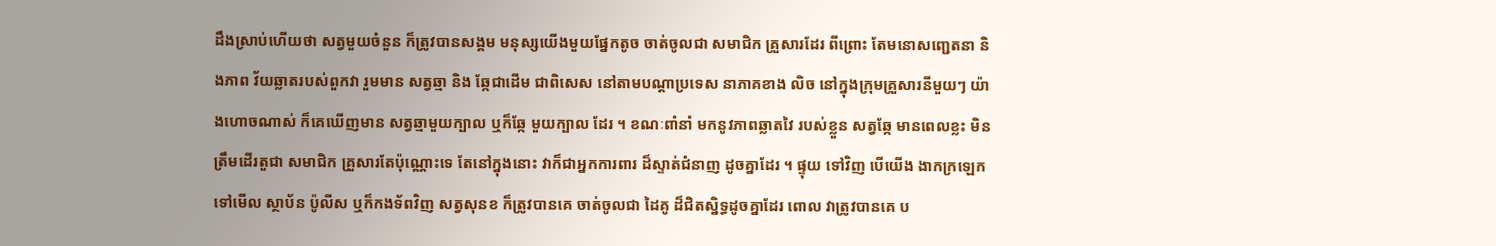ដឹងស្រាប់ហើយថា សត្វមួយចំនួន ក៏ត្រូវបានសង្គម មនុស្សយើងមួយផ្នែកតូច ចាត់ចូលជា សមាជិក គ្រួសារដែរ ពីព្រោះ តែមនោសញ្ជេតនា និងភាព វ័យឆ្លាតរបស់ពួកវា រួមមាន សត្វឆ្មា និង ឆ្កែជាដើម ជាពិសេស នៅតាមបណ្តាប្រទេស នាភាគខាង លិច នៅក្នុងក្រុមគ្រួសារនីមួយៗ យ៉ាងហោចណាស់ ក៏គេឃើញមាន សត្វឆ្មាមួយក្បាល ឬក៏ឆ្កែ មួយក្បាល ដែរ ។ ខណៈពាំនាំ មកនូវភាពឆ្លាតវៃ របស់ខ្លួន សត្វឆ្កែ មានពេលខ្លះ មិនត្រឹមដើរតួជា សមាជិក គ្រួសារតែប៉ុណ្ណោះទេ តែនៅក្នុងនោះ វាក៏ជាអ្នកការពារ ដ៏ស្ទាត់ជំនាញ ដូចគ្នាដែរ ។ ផ្ទុយ ទៅវិញ បើយើង ងាកក្រឡេក ទៅមើល ស្ថាប័ន ប៉ូលីស ឬក៏កងទ័ពវិញ សត្វសុនខ ក៏ត្រូវបានគេ ចាត់ចូលជា ដៃគូ ដ៏ជិតស្និទ្ធដូចគ្នាដែរ ពោល វាត្រូវបានគេ ប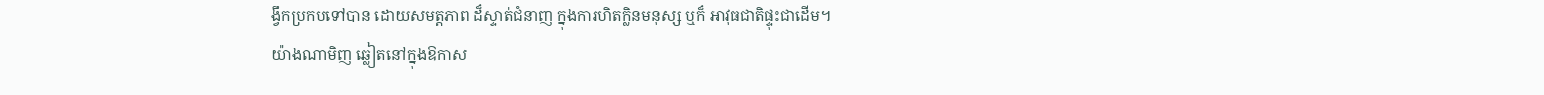ង្វឹកប្រកបទៅបាន ដោយសមត្តភាព ដ៏ស្ទាត់ជំនាញ ក្នុងការហិតក្លិនមនុស្ស ឬក៏ អាវុធជាតិផ្ទុះជាដើម។
យ៉ាងណាមិញ ឆ្លៀតនៅក្នុងឱកាស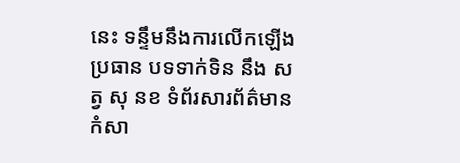នេះ ទន្ទឹមនឹងការលើកឡើង ប្រធាន បទទាក់ទិន នឹង សត្វ សុ នខ ទំព័រសារព័ត៌មានកំសា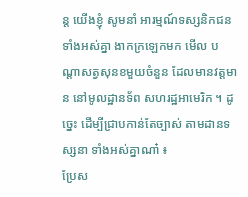ន្ត យើងខ្ញុំ សូមនាំ អារម្មណ៍ទស្សនិកជនទាំងអស់គ្នា ងាកក្រឡេកមក មើល បណ្តាសត្វសុនខមួយចំនួន ដែលមានវត្តមាន នៅមូលដ្ឋានទ័ព សហរដ្ឋអាមេរិក ។ ដូច្នេះ ដើម្បីជ្រាបកាន់តែច្បាស់ តាមដានទស្សនា ទាំងអស់គ្នាណា៎ ៖
ប្រែស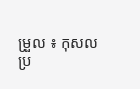ម្រួល ៖ កុសល
ប្រ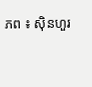ភព ៖ ស៊ិនហួរ